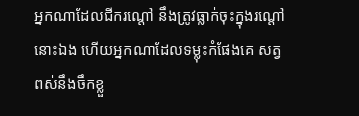អ្នកណាដែលជីករណ្តៅ នឹងត្រូវធ្លាក់ចុះក្នុងរណ្តៅនោះឯង ហើយអ្នកណាដែលទម្លុះកំផែងគេ សត្វពស់នឹងចឹកខ្លួ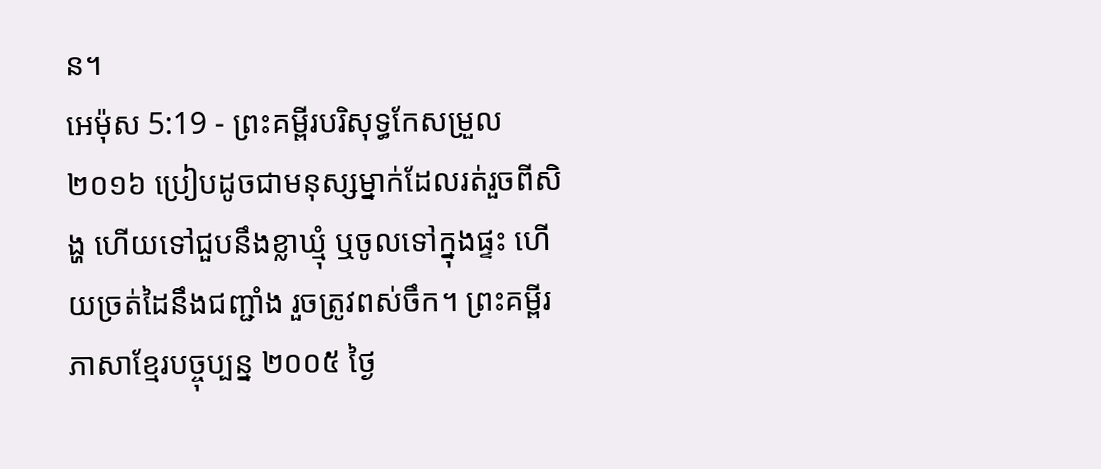ន។
អេម៉ុស 5:19 - ព្រះគម្ពីរបរិសុទ្ធកែសម្រួល ២០១៦ ប្រៀបដូចជាមនុស្សម្នាក់ដែលរត់រួចពីសិង្ហ ហើយទៅជួបនឹងខ្លាឃ្មុំ ឬចូលទៅក្នុងផ្ទះ ហើយច្រត់ដៃនឹងជញ្ជាំង រួចត្រូវពស់ចឹក។ ព្រះគម្ពីរភាសាខ្មែរបច្ចុប្បន្ន ២០០៥ ថ្ងៃ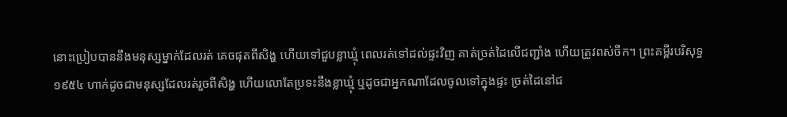នោះប្រៀបបាននឹងមនុស្សម្នាក់ដែលរត់ គេចផុតពីសិង្ហ ហើយទៅជួបខ្លាឃ្មុំ ពេលរត់ទៅដល់ផ្ទះវិញ គាត់ច្រត់ដៃលើជញ្ជាំង ហើយត្រូវពស់ចឹក។ ព្រះគម្ពីរបរិសុទ្ធ ១៩៥៤ ហាក់ដូចជាមនុស្សដែលរត់រួចពីសិង្ហ ហើយលោតែប្រទះនឹងខ្លាឃ្មុំ ឬដូចជាអ្នកណាដែលចូលទៅក្នុងផ្ទះ ច្រត់ដៃនៅជ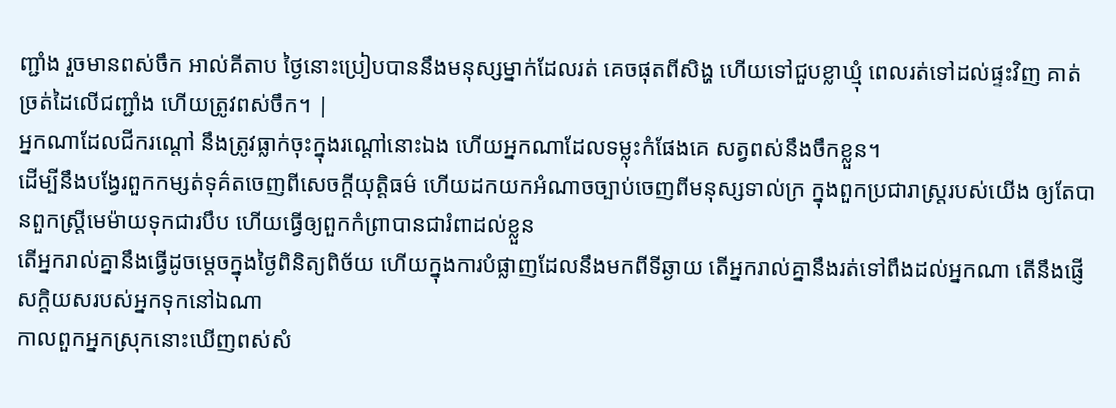ញ្ជាំង រួចមានពស់ចឹក អាល់គីតាប ថ្ងៃនោះប្រៀបបាននឹងមនុស្សម្នាក់ដែលរត់ គេចផុតពីសិង្ហ ហើយទៅជួបខ្លាឃ្មុំ ពេលរត់ទៅដល់ផ្ទះវិញ គាត់ច្រត់ដៃលើជញ្ជាំង ហើយត្រូវពស់ចឹក។ |
អ្នកណាដែលជីករណ្តៅ នឹងត្រូវធ្លាក់ចុះក្នុងរណ្តៅនោះឯង ហើយអ្នកណាដែលទម្លុះកំផែងគេ សត្វពស់នឹងចឹកខ្លួន។
ដើម្បីនឹងបង្វែរពួកកម្សត់ទុគ៌តចេញពីសេចក្ដីយុត្តិធម៌ ហើយដកយកអំណាចច្បាប់ចេញពីមនុស្សទាល់ក្រ ក្នុងពួកប្រជារាស្ត្ររបស់យើង ឲ្យតែបានពួកស្ត្រីមេម៉ាយទុកជារបឹប ហើយធ្វើឲ្យពួកកំព្រាបានជារំពាដល់ខ្លួន
តើអ្នករាល់គ្នានឹងធ្វើដូចម្តេចក្នុងថ្ងៃពិនិត្យពិច័យ ហើយក្នុងការបំផ្លាញដែលនឹងមកពីទីឆ្ងាយ តើអ្នករាល់គ្នានឹងរត់ទៅពឹងដល់អ្នកណា តើនឹងផ្ញើសក្តិយសរបស់អ្នកទុកនៅឯណា
កាលពួកអ្នកស្រុកនោះឃើញពស់សំ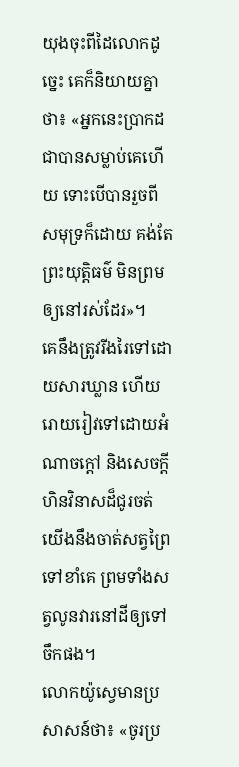យុងចុះពីដៃលោកដូច្នេះ គេក៏និយាយគ្នាថា៖ «អ្នកនេះប្រាកដជាបានសម្លាប់គេហើយ ទោះបើបានរួចពីសមុទ្រក៏ដោយ គង់តែព្រះយុត្តិធម៌ មិនព្រមឲ្យនៅរស់ដែរ»។
គេនឹងត្រូវរីងរៃទៅដោយសារឃ្លាន ហើយរោយរៀវទៅដោយអំណាចក្តៅ និងសេចក្ដីហិនវិនាសដ៏ជូរចត់ យើងនឹងចាត់សត្វព្រៃទៅខាំគេ ព្រមទាំងសត្វលូនវារនៅដីឲ្យទៅចឹកផង។
លោកយ៉ូស្វេមានប្រសាសន៍ថា៖ «ចូរប្រ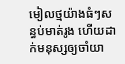មៀលថ្មយ៉ាងធំៗសន្ធប់មាត់រូង ហើយដាក់មនុស្សឲ្យចាំយា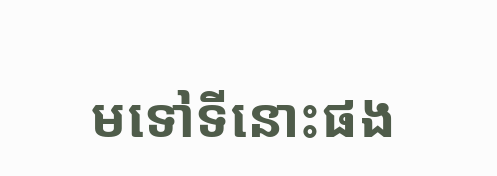មទៅទីនោះផង